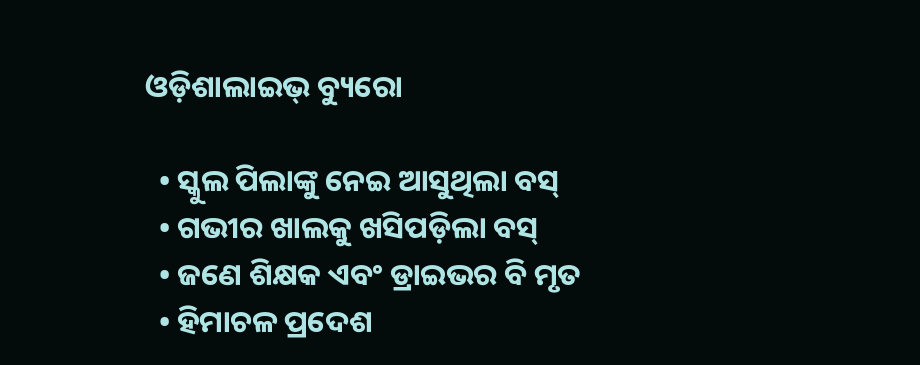ଓଡ଼ିଶାଲାଇଭ୍‌ ବ୍ୟୁରୋ

  • ସ୍କୁଲ ପିଲାଙ୍କୁ ନେଇ ଆସୁଥିଲା ବସ୍
  • ଗଭୀର ଖାଲକୁ ଖସିପଡ଼ିଲା ବସ୍
  • ଜଣେ ଶିକ୍ଷକ ଏବଂ ଡ୍ରାଇଭର ବି ମୃତ
  • ହିମାଚଳ ପ୍ରଦେଶ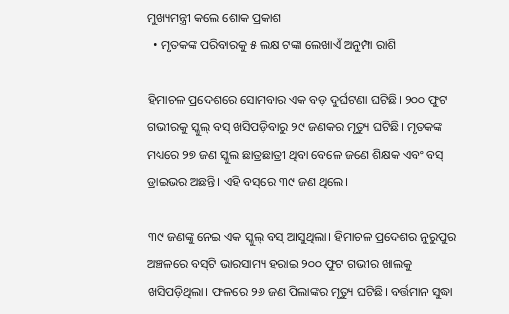ମୁଖ୍ୟମନ୍ତ୍ରୀ କଲେ ଶୋକ ପ୍ରକାଶ
  • ମୃତକଙ୍କ ପରିବାରକୁ ୫ ଲକ୍ଷ ଟଙ୍କା ଲେଖାଏଁ ଅନୁମ୍ପା ରାଶି

ହିମାଚଳ ପ୍ରଦେଶରେ ସୋମବାର ଏକ ବଡ଼ ଦୁର୍ଘଟଣା ଘଟିଛି। ୨୦୦ ଫୁଟ ଗଭୀରକୁ ସ୍କୁଲ୍ ବସ୍ ଖସିପଡ଼ିବାରୁ ୨୯ ଜଣକର ମୃତ୍ୟୁ ଘଟିଛି। ମୃତକଙ୍କ ମଧ୍ୟରେ ୨୭ ଜଣ ସ୍କୁଲ ଛାତ୍ରଛାତ୍ରୀ ଥିବା ବେଳେ ଜଣେ ଶିକ୍ଷକ ଏବଂ ବସ୍ ଡ୍ରାଇଭର ଅଛନ୍ତି। ଏହି ବସ୍‌ରେ ୩୯ ଜଣ ଥିଲେ।

୩୯ ଜଣଙ୍କୁ ନେଇ ଏକ ସ୍କୁଲ୍ ବସ୍ ଆସୁଥିଲା। ହିମାଚଳ ପ୍ରଦେଶର ନୁରୁପୁର ଅଞ୍ଚଳରେ ବସ୍‌ଟି ଭାରସାମ୍ୟ ହରାଇ ୨୦୦ ଫୁଟ ଗଭୀର ଖାଲକୁ ଖସିପଡ଼ିଥିଲା। ଫଳରେ ୨୬ ଜଣ ପିଲାଙ୍କର ମୃତ୍ୟୁ ଘଟିଛି। ବର୍ତ୍ତମାନ ସୁଦ୍ଧା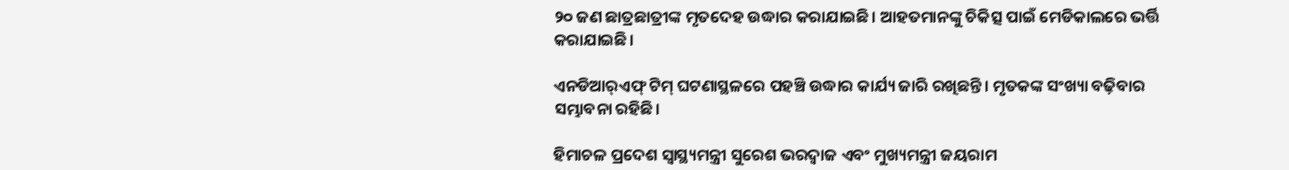୨୦ ଜଣ ଛାତ୍ରଛାତ୍ରୀଙ୍କ ମୃତଦେହ ଉଦ୍ଧାର କରାଯାଇଛି। ଆହତମାନଙ୍କୁ ଚିକିତ୍ସ ପାଇଁ ମେଡିକାଲରେ ଭର୍ତ୍ତି କରାଯାଇଛି।

ଏନଡିଆର୍‌ଏଫ୍ ଟିମ୍ ଘଟଣାସ୍ଥଳରେ ପହଞ୍ଚି ଉଦ୍ଧାର କାର୍ଯ୍ୟ ଜାରି ରଖିଛନ୍ତି। ମୃତକଙ୍କ ସଂଖ୍ୟା ବଢ଼ିବାର ସମ୍ଭାବନା ରହିଛି।

ହିମାଚଳ ପ୍ରଦେଶ ସ୍ୱାସ୍ଥ୍ୟମନ୍ତ୍ରୀ ସୁରେଶ ଭରଦ୍ୱାଜ ଏବଂ ମୁଖ୍ୟମନ୍ତ୍ରୀ ଜୟରାମ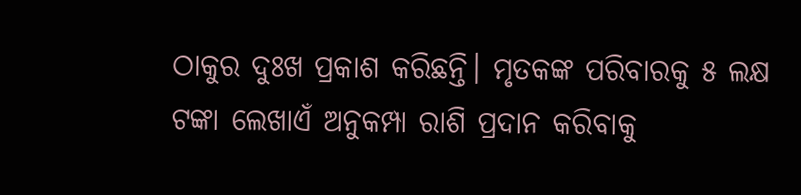ଠାକୁର ଦୁଃଖ ପ୍ରକାଶ କରିଛନ୍ତି। ମୃତକଙ୍କ ପରିବାରକୁ ୫ ଲକ୍ଷ ଟଙ୍କା ଲେଖାଏଁ ଅନୁକମ୍ପା ରାଶି ପ୍ରଦାନ କରିବାକୁ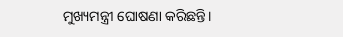ମୁଖ୍ୟମନ୍ତ୍ରୀ ଘୋଷଣା କରିଛନ୍ତି।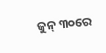ଜୁନ୍ ୩୦ରେ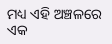ମଧ୍ୟ ଏହି ଅଞ୍ଚଳରେ ଏକ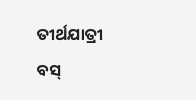ତୀର୍ଥଯାତ୍ରୀ ବସ୍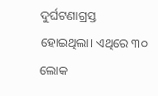ଦୁର୍ଘଟଣାଗ୍ରସ୍ତ ହୋଇଥିଲା। ଏଥିରେ ୩୦ ଲୋକ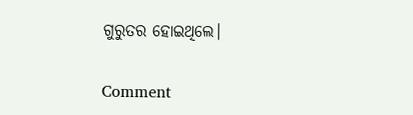ଗୁରୁତର ହୋଇଥିଲେ।

Comment